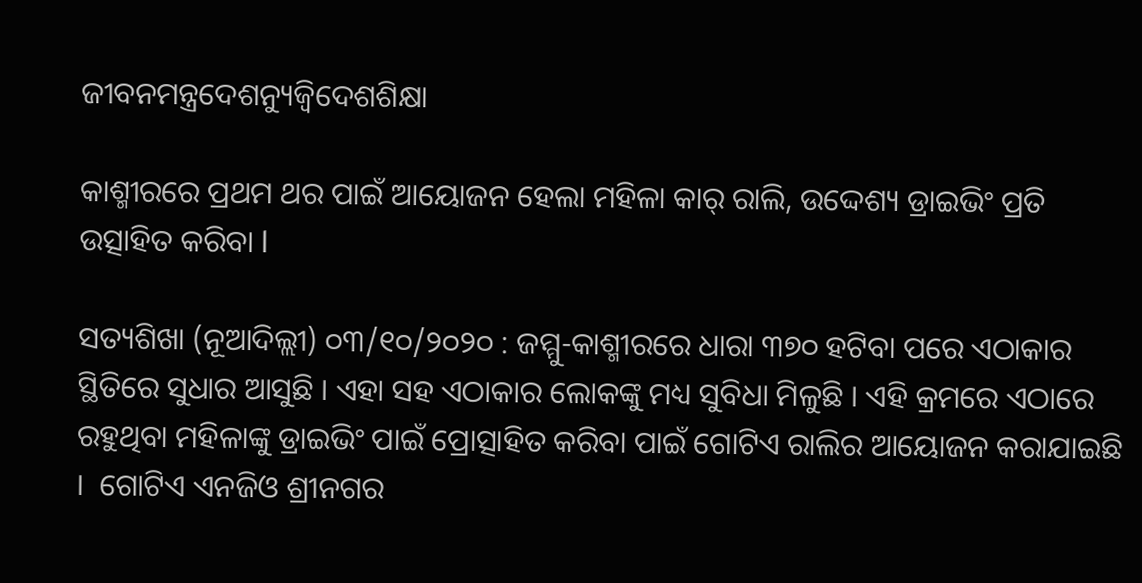ଜୀବନମନ୍ତ୍ରଦେଶନ୍ୟୁଜ୍ବିଦେଶଶିକ୍ଷା

କାଶ୍ମୀରରେ ପ୍ରଥମ ଥର ପାଇଁ ଆୟୋଜନ ହେଲା ମହିଳା କାର୍ ରାଲି, ଉଦ୍ଦେଶ୍ୟ ଡ୍ରାଇଭିଂ ପ୍ରତି ଉତ୍ସାହିତ କରିବା l

ସତ୍ୟଶିଖା (ନୂଆଦିଲ୍ଲୀ) ୦୩/୧୦/୨୦୨୦ : ଜମ୍ମୁ-କାଶ୍ମୀରରେ ଧାରା ୩୭୦ ହଟିବା ପରେ ଏଠାକାର ସ୍ଥିତିରେ ସୁଧାର ଆସୁଛି । ଏହା ସହ ଏଠାକାର ଲୋକଙ୍କୁ ମଧ୍ୟ ସୁବିଧା ମିଳୁଛି । ଏହି କ୍ରମରେ ଏଠାରେ ରହୁଥିବା ମହିଳାଙ୍କୁ ଡ୍ରାଇଭିଂ ପାଇଁ ପ୍ରୋତ୍ସାହିତ କରିବା ପାଇଁ ଗୋଟିଏ ରାଲିର ଆୟୋଜନ କରାଯାଇଛି ।  ଗୋଟିଏ ଏନଜିଓ ଶ୍ରୀନଗର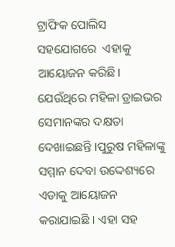ଟ୍ରାଫିକ ପୋଲିସ ସହଯୋଗରେ  ଏହାକୁ ଆୟୋଜନ କରିଛି। ଯେଉଁଥିରେ ମହିଳା ଡ୍ରାଇଭର ସେମାନଙ୍କର ଦକ୍ଷତା ଦେଖାଇଛନ୍ତି ।ପୁରୁଷ ମହିଳାଙ୍କୁ ସମ୍ମାନ ଦେବା ଉଦ୍ଦେଶ୍ୟରେ ଏଡାକୁ ଆ‌ୟୋଜନ କରାଯାଇଛି । ଏହା ସହ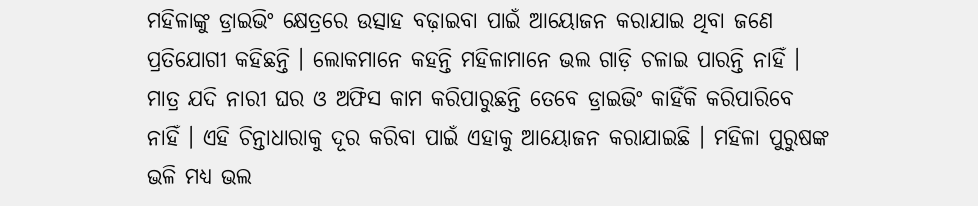ମହିଳାଙ୍କୁ ଡ୍ରାଇଭିଂ କ୍ଷେତ୍ରରେ ଉତ୍ସାହ ବଢ଼ାଇବା ପାଇଁ ଆୟୋଜନ କରାଯାଇ ଥିବା ଜଣେ ପ୍ରତିଯୋଗୀ କହିଛନ୍ତି । ଲୋକମାନେ କହନ୍ତି ମହିଳାମାନେ ଭଲ ଗାଡ଼ି ଚଳାଇ ପାରନ୍ତି ନାହିଁ । ମାତ୍ର ଯଦି ନାରୀ ଘର ଓ ଅଫିସ କାମ କରିପାରୁଛନ୍ତି ତେବେ ଡ୍ରାଇଭିଂ କାହିଁକି କରିପାରିବେ ନାହିଁ । ଏହି ଚିନ୍ତାଧାରାକୁ ଦୂର କରିବା ପାଇଁ ଏହାକୁ ଆୟୋଜନ କରାଯାଇଛି । ମହିଳା ପୁରୁଷଙ୍କ ଭଳି ମଧ୍ୟ ଭଲ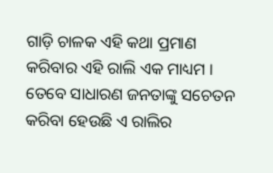ଗାଡ଼ି ଚାଳକ ଏହି କଥା ପ୍ରମାଣ କରିବାର ଏହି ରାଲି ଏକ ମାଧ୍ୟମ । ତେବେ ସାଧାରଣ ଜନତାଙ୍କୁ ସଚେତନ କରିବା ହେଉଛି ଏ ରାଲିର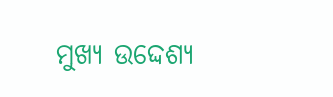ମୁଖ୍ୟ ଉଦ୍ଦେଶ୍ୟ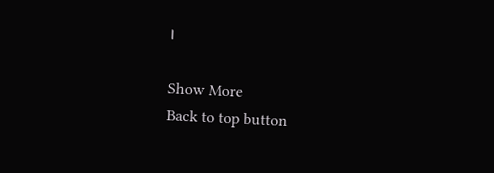।

Show More
Back to top button